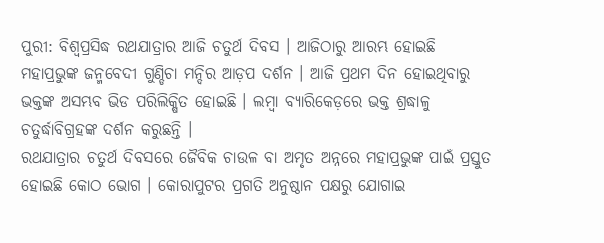ପୁରୀ: ବିଶ୍ୱପ୍ରସିଦ୍ଧ ରଥଯାତ୍ରାର ଆଜି ଚତୁର୍ଥ ଦିବସ । ଆଜିଠାରୁ ଆରମ୍ଭ ହୋଇଛି ମହାପ୍ରଭୁଙ୍କ ଜନ୍ମବେଦୀ ଗୁଣ୍ଡିଚା ମନ୍ଦିର ଆଡ଼ପ ଦର୍ଶନ । ଆଜି ପ୍ରଥମ ଦିନ ହୋଇଥିବାରୁ ଭକ୍ତଙ୍କ ଅସମ୍ଭବ ଭିଡ ପରିଲିକ୍ଷିତ ହୋଇଛି । ଲମ୍ବା ବ୍ୟାରିକେଡ଼ରେ ଭକ୍ତ ଶ୍ରଦ୍ଧାଳୁ ଚତୁର୍ଦ୍ଧାବିଗ୍ରହଙ୍କ ଦର୍ଶନ କରୁଛନ୍ତି ।
ରଥଯାତ୍ରାର ଚତୁର୍ଥ ଦିବସରେ ଜୈବିକ ଚାଉଳ ବା ଅମୃତ ଅନ୍ନରେ ମହାପ୍ରଭୁଙ୍କ ପାଇଁ ପ୍ରସ୍ତୁତ ହୋଇଛି କୋଠ ଭୋଗ । କୋରାପୁଟର ପ୍ରଗତି ଅନୁଷ୍ଠାନ ପକ୍ଷରୁ ଯୋଗାଇ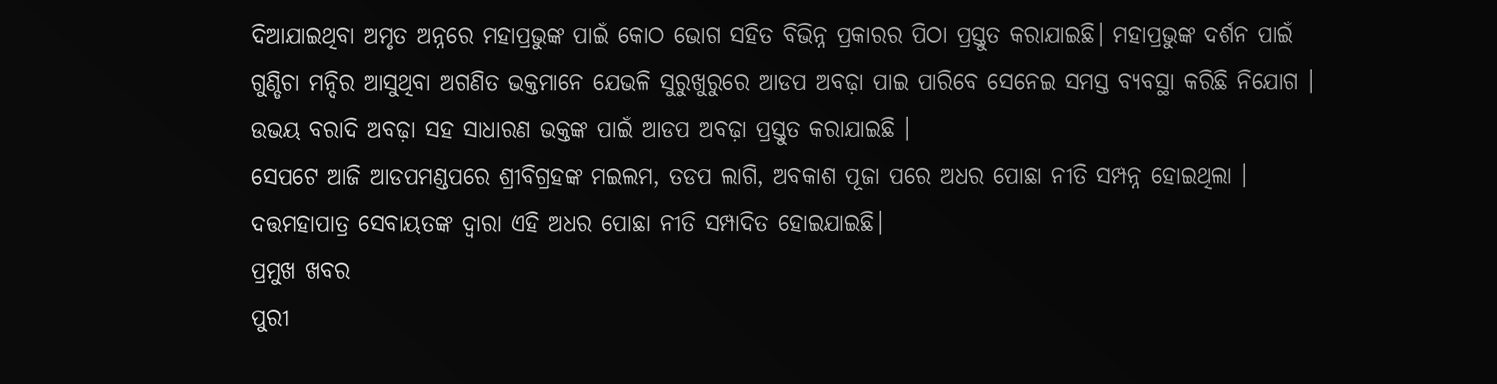ଦିଆଯାଇଥିବା ଅମୃତ ଅନ୍ନରେ ମହାପ୍ରଭୁଙ୍କ ପାଇଁ କୋଠ ଭୋଗ ସହିତ ବିଭିନ୍ନ ପ୍ରକାରର ପିଠା ପ୍ରସ୍ତୁତ କରାଯାଇଛି। ମହାପ୍ରଭୁଙ୍କ ଦର୍ଶନ ପାଇଁ ଗୁଣ୍ଡିଚା ମନ୍ଦିର ଆସୁଥିବା ଅଗଣିତ ଭକ୍ତମାନେ ଯେଭଳି ସୁରୁଖୁରୁରେ ଆଡପ ଅବଢ଼ା ପାଇ ପାରିବେ ସେନେଇ ସମସ୍ତ ବ୍ୟବସ୍ଥା କରିଛି ନିଯୋଗ । ଉଭୟ ବରାଦି ଅବଢ଼ା ସହ ସାଧାରଣ ଭକ୍ତଙ୍କ ପାଇଁ ଆଡପ ଅବଢ଼ା ପ୍ରସ୍ତୁତ କରାଯାଇଛି ।
ସେପଟେ ଆଜି ଆଡପମଣ୍ଡପରେ ଶ୍ରୀବିଗ୍ରହଙ୍କ ମଇଲମ, ତଡପ ଲାଗି, ଅବକାଶ ପୂଜା ପରେ ଅଧର ପୋଛା ନୀତି ସମ୍ପନ୍ନ ହୋଇଥିଲା । ଦତ୍ତମହାପାତ୍ର ସେବାୟତଙ୍କ ଦ୍ବାରା ଏହି ଅଧର ପୋଛା ନୀତି ସମ୍ପାଦିତ ହୋଇଯାଇଛି।
ପ୍ରମୁଖ ଖବର
ପୁରୀ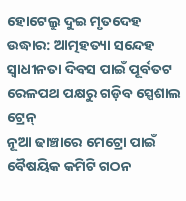ହୋଟେଲ୍ରୁ ଦୁଇ ମୃତଦେହ ଉଦ୍ଧାର: ଆତ୍ମହତ୍ୟା ସନ୍ଦେହ
ସ୍ୱାଧୀନତା ଦିବସ ପାଇଁ ପୂର୍ବତଟ ରେଳପଥ ପକ୍ଷରୁ ଗଡ଼ିବ ସ୍ପେଶାଲ ଟ୍ରେନ୍
ନୂଆ ଢାଞ୍ଚାରେ ମେଟ୍ରୋ ପାଇଁ ବୈଷୟିକ କମିଟି ଗଠନ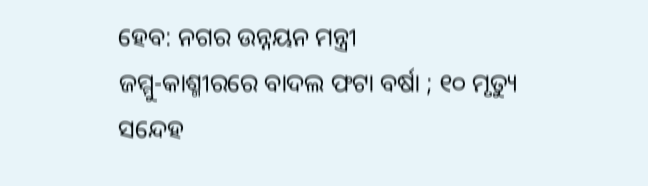ହେବ: ନଗର ଉନ୍ନୟନ ମନ୍ତ୍ରୀ
ଜମ୍ମୁ-କାଶ୍ମୀରରେ ବାଦଲ ଫଟା ବର୍ଷା ; ୧୦ ମୃତ୍ୟୁ ସନ୍ଦେହ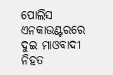ପୋଲିସ ଏନକାଉଣ୍ଟରରେ ଦୁଇ ମାଓବାଦୀ ନିହତ